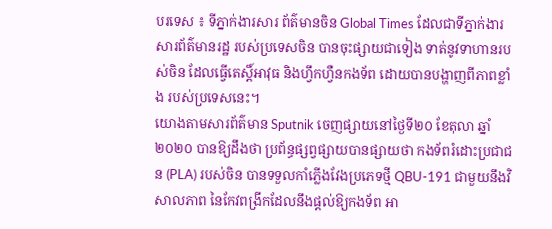បរទេស ៖ ទីភ្នាក់ងារសារ ព័ត៌មានចិន Global Times ដែលជាទីភ្នាក់ងារ សារព័ត៌មានរដ្ឋ របស់ប្រទេសចិន បានចុះផ្សាយជាទៀង ទាត់នូវទាហានរបស់ចិន ដែលធ្វើតេស្តិ៍អាវុធ និងហ្វឹកហ្វឺនកងទ័ព ដោយបានបង្ហាញពីភាពខ្លាំង របស់ប្រទេសនេះ។
យោងតាមសារព័ត៌មាន Sputnik ចេញផ្សាយនៅថ្ងៃទី២០ ខែតុលា ឆ្នាំ២០២០ បានឱ្យដឹងថា ប្រព័ន្ធផ្សព្វផ្សាយបានផ្សាយថា កងទ័ពរំដោះប្រជាជន (PLA) របស់ចិន បានទទួលកាំភ្លើងវែងប្រភេទថ្មី QBU-191 ជាមួយនឹងវិសាលភាព នៃកែវពង្រីកដែលនឹងផ្តល់ឱ្យកងទ័ព អា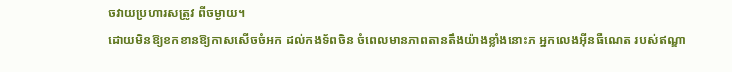ចវាយប្រហារសត្រូវ ពីចម្ងាយ។
ដោយមិនឱ្យខកខានឱ្យកាសសើចចំអក ដល់កងទ័ពចិន ចំពេលមានភាពតានតឹងយ៉ាងខ្លាំងនោះភ អ្នកលេងអ៊ីនធឺណេត របស់ឥណ្ឌា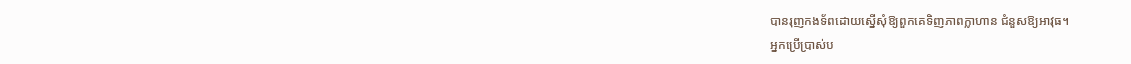បានរុញកងទ័ពដោយស្នើសុំឱ្យពួកគេទិញភាពក្លាហាន ជំនួសឱ្យអាវុធ។
អ្នកប្រើប្រាស់ប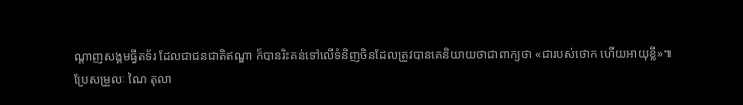ណ្តាញសង្គមធ្វីតទ័រ ដែលជាជនជាតិឥណ្ឌា ក៏បានរិះគន់ទៅលើទំនិញចិនដែលត្រូវបានគេនិយាយថាជាពាក្យថា «ជារបស់ថោក ហើយអាយុខ្លី»៕
ប្រែសម្រួលៈ ណៃ តុលា